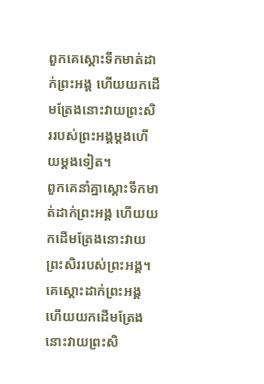ពួកគេស្ដោះទឹកមាត់ដាក់ព្រះអង្គ ហើយយកដើមត្រែងនោះវាយព្រះសិររបស់ព្រះអង្គម្ដងហើយម្ដងទៀត។
ពួកគេនាំគ្នាស្ដោះទឹកមាត់ដាក់ព្រះអង្គ ហើយយកដើមត្រែងនោះវាយព្រះសិររបស់ព្រះអង្គ។
គេស្តោះដាក់ព្រះអង្គ ហើយយកដើមត្រែងនោះវាយព្រះសិ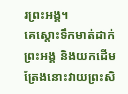រព្រះអង្គ។
គេស្ដោះទឹកមាត់ដាក់ព្រះអង្គ និងយកដើមត្រែងនោះវាយព្រះសិ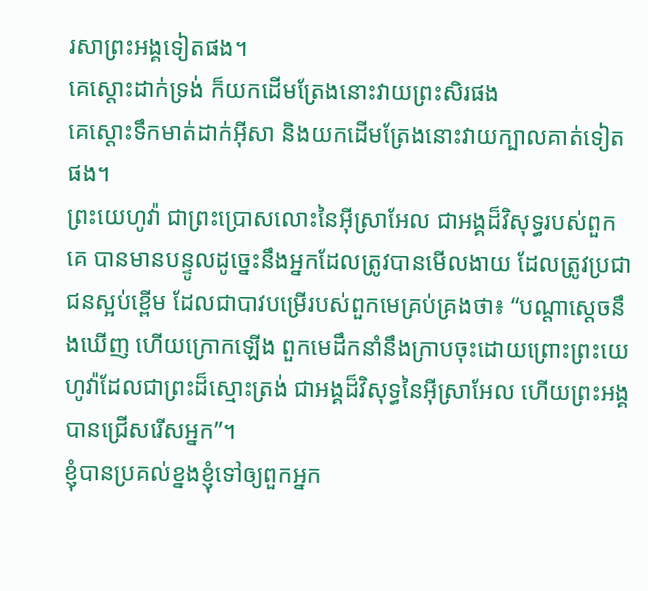រសាព្រះអង្គទៀតផង។
គេស្តោះដាក់ទ្រង់ ក៏យកដើមត្រែងនោះវាយព្រះសិរផង
គេស្ដោះទឹកមាត់ដាក់អ៊ីសា និងយកដើមត្រែងនោះវាយក្បាលគាត់ទៀតផង។
ព្រះយេហូវ៉ា ជាព្រះប្រោសលោះនៃអ៊ីស្រាអែល ជាអង្គដ៏វិសុទ្ធរបស់ពួកគេ បានមានបន្ទូលដូច្នេះនឹងអ្នកដែលត្រូវបានមើលងាយ ដែលត្រូវប្រជាជនស្អប់ខ្ពើម ដែលជាបាវបម្រើរបស់ពួកមេគ្រប់គ្រងថា៖ “បណ្ដាស្ដេចនឹងឃើញ ហើយក្រោកឡើង ពួកមេដឹកនាំនឹងក្រាបចុះដោយព្រោះព្រះយេហូវ៉ាដែលជាព្រះដ៏ស្មោះត្រង់ ជាអង្គដ៏វិសុទ្ធនៃអ៊ីស្រាអែល ហើយព្រះអង្គបានជ្រើសរើសអ្នក”។
ខ្ញុំបានប្រគល់ខ្នងខ្ញុំទៅឲ្យពួកអ្នក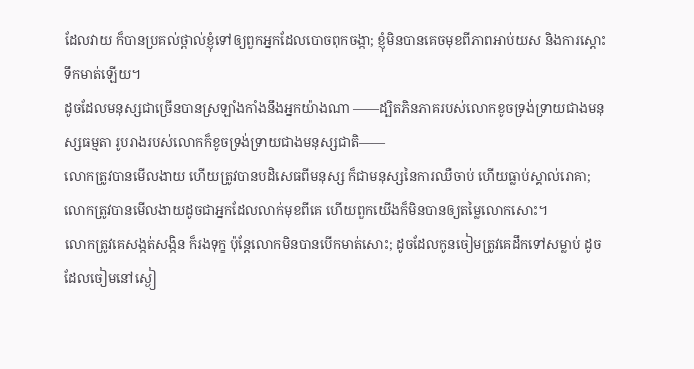ដែលវាយ ក៏បានប្រគល់ថ្ពាល់ខ្ញុំទៅឲ្យពួកអ្នកដែលបោចពុកចង្កា; ខ្ញុំមិនបានគេចមុខពីភាពអាប់យស និងការស្ដោះទឹកមាត់ឡើយ។
ដូចដែលមនុស្សជាច្រើនបានស្រឡាំងកាំងនឹងអ្នកយ៉ាងណា ——ដ្បិតភិនភាគរបស់លោកខូចទ្រង់ទ្រាយជាងមនុស្សធម្មតា រូបរាងរបស់លោកក៏ខូចទ្រង់ទ្រាយជាងមនុស្សជាតិ——
លោកត្រូវបានមើលងាយ ហើយត្រូវបានបដិសេធពីមនុស្ស ក៏ជាមនុស្សនៃការឈឺចាប់ ហើយធ្លាប់ស្គាល់រោគា; លោកត្រូវបានមើលងាយដូចជាអ្នកដែលលាក់មុខពីគេ ហើយពួកយើងក៏មិនបានឲ្យតម្លៃលោកសោះ។
លោកត្រូវគេសង្កត់សង្កិន ក៏រងទុក្ខ ប៉ុន្តែលោកមិនបានបើកមាត់សោះ; ដូចដែលកូនចៀមត្រូវគេដឹកទៅសម្លាប់ ដូចដែលចៀមនៅស្ងៀ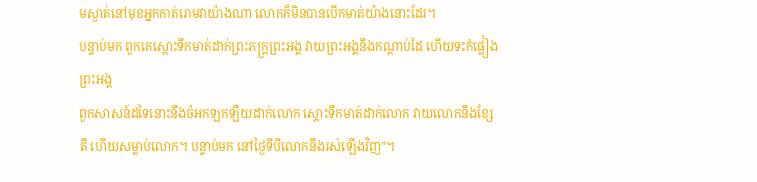មស្ងាត់នៅមុខអ្នកកាត់រោមវាយ៉ាងណា លោកក៏មិនបានបើកមាត់យ៉ាងនោះដែរ។
បន្ទាប់មក ពួកគេស្ដោះទឹកមាត់ដាក់ព្រះភក្ត្រព្រះអង្គ វាយព្រះអង្គនឹងកណ្ដាប់ដៃ ហើយទះកំផ្លៀងព្រះអង្គ
ពួកសាសន៍ដទៃនោះនឹងចំអកឡកឡឺយដាក់លោក ស្ដោះទឹកមាត់ដាក់លោក វាយលោកនឹងខ្សែតី ហើយសម្លាប់លោក។ បន្ទាប់មក នៅថ្ងៃទីបីលោកនឹងរស់ឡើងវិញ”។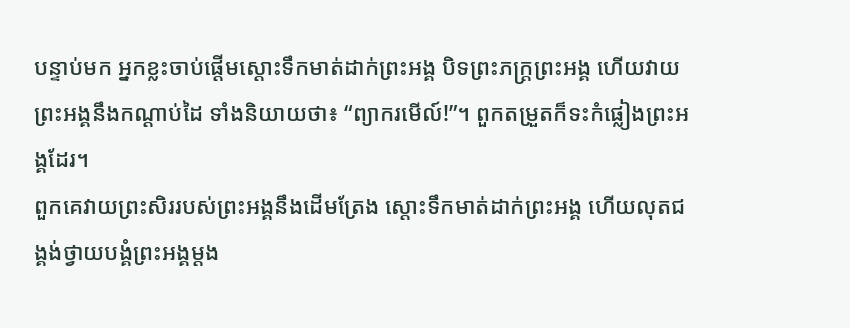បន្ទាប់មក អ្នកខ្លះចាប់ផ្ដើមស្ដោះទឹកមាត់ដាក់ព្រះអង្គ បិទព្រះភក្ត្រព្រះអង្គ ហើយវាយព្រះអង្គនឹងកណ្ដាប់ដៃ ទាំងនិយាយថា៖ “ព្យាករមើល៍!”។ ពួកតម្រួតក៏ទះកំផ្លៀងព្រះអង្គដែរ។
ពួកគេវាយព្រះសិររបស់ព្រះអង្គនឹងដើមត្រែង ស្ដោះទឹកមាត់ដាក់ព្រះអង្គ ហើយលុតជង្គង់ថ្វាយបង្គំព្រះអង្គម្ដង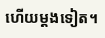ហើយម្ដងទៀត។